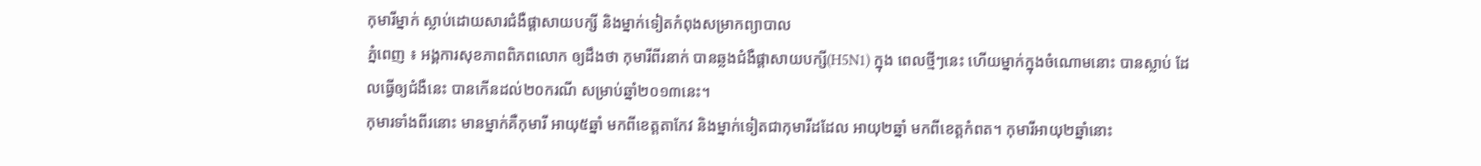កុមារីម្នាក់ ស្លាប់ដោយសារជំងឺផ្តាសាយបក្សី និងម្នាក់ទៀតកំពុងសម្រាកព្យាបាល
ភ្នំពេញ ៖ អង្គការសុខភាពពិភពលោក ឲ្យដឹងថា កុមារីពីរនាក់ បានឆ្លងជំងឺផ្តាសាយបក្សី(H5N1) ក្នុង ពេលថ្មីៗនេះ ហើយម្នាក់ក្នុងចំណោមនោះ បានស្លាប់ ដែលធ្វើឲ្យជំងឺនេះ បានកើនដល់២០ករណី សម្រាប់ឆ្នាំ២០១៣នេះ។
កុមារទាំងពីរនោះ មានម្នាក់គឺកុមារី អាយុ៥ឆ្នាំ មកពីខេត្តតាកែវ និងម្នាក់ទៀតជាកុមារីដដែល អាយុ២ឆ្នាំ មកពីខេត្តកំពត។ កុមារីអាយុ២ឆ្នាំនោះ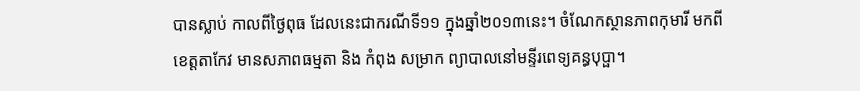បានស្លាប់ កាលពីថ្ងៃពុធ ដែលនេះជាករណីទី១១ ក្នុងឆ្នាំ២០១៣នេះ។ ចំណែកស្ថានភាពកុមារី មកពីខេត្តតាកែវ មានសភាពធម្មតា និង កំពុង សម្រាក ព្យាបាលនៅមន្ទីរពេទ្យគន្ធបុប្ផា។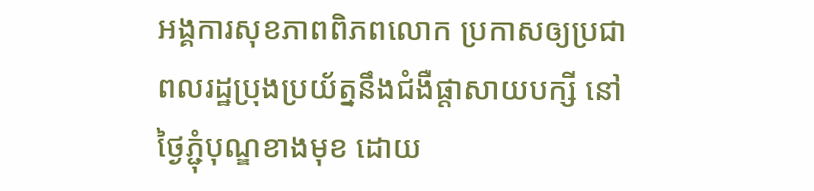អង្គការសុខភាពពិភពលោក ប្រកាសឲ្យប្រជាពលរដ្ឋប្រុងប្រយ័ត្ននឹងជំងឺផ្តាសាយបក្សី នៅថ្ងៃភ្ជុំបុណ្ឌខាងមុខ ដោយ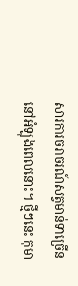សារការចរាចរណ៍សត្វមាន់ទាច្រើន នៅអំឡុងពេលនោះ។ ថ្មីៗនេះ កុមា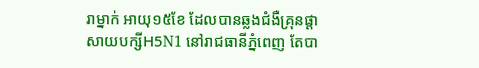រាម្នាក់ អាយុ១៥ខែ ដែលបានឆ្លងជំងឺគ្រុនផ្តាសាយបក្សីH5N1 នៅរាជធានីភ្នំពេញ តែបា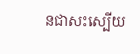នជាសះស្បើយ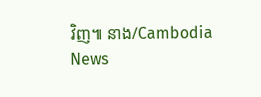វិញ៕ នាង/Cambodia News